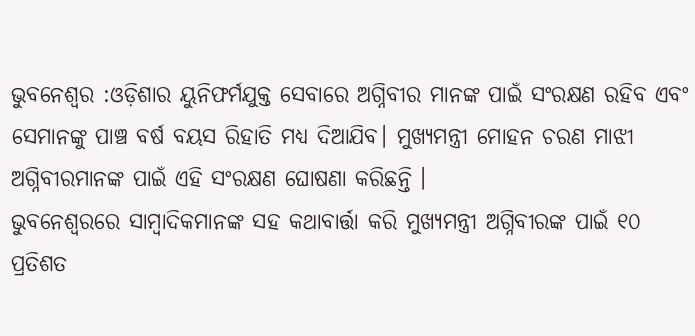ଭୁବନେଶ୍ୱର :ଓଡ଼ିଶାର ୟୁନିଫର୍ମଯୁକ୍ତ ସେବାରେ ଅଗ୍ନିବୀର ମାନଙ୍କ ପାଇଁ ସଂରକ୍ଷଣ ରହିବ ଏବଂ ସେମାନଙ୍କୁ ପାଞ୍ଚ ବର୍ଷ ବୟସ ରିହାତି ମଧ୍ଯ ଦିଆଯିବ। ମୁଖ୍ଯମନ୍ତ୍ରୀ ମୋହନ ଚରଣ ମାଝୀ ଅଗ୍ନିବୀରମାନଙ୍କ ପାଇଁ ଏହି ସଂରକ୍ଷଣ ଘୋଷଣା କରିଛନ୍ତି ।
ଭୁବନେଶ୍ୱରରେ ସାମ୍ବାଦିକମାନଙ୍କ ସହ କଥାବାର୍ତ୍ତା କରି ମୁଖ୍ଯମନ୍ତ୍ରୀ ଅଗ୍ନିବୀରଙ୍କ ପାଇଁ ୧୦ ପ୍ରତିଶତ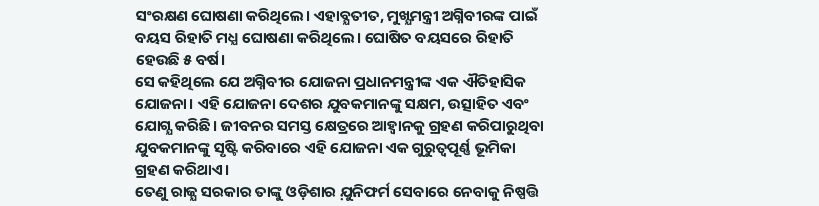ସଂରକ୍ଷଣ ଘୋଷଣା କରିଥିଲେ। ଏହାବ୍ଯତୀତ, ମୁଖ୍ଯମନ୍ତ୍ରୀ ଅଗ୍ନିବୀରଙ୍କ ପାଇଁ ବୟସ ରିହାତି ମଧ୍ଯ ଘୋଷଣା କରିଥିଲେ। ଘୋଷିତ ବୟସରେ ରିହାତି ହେଉଛି ୫ ବର୍ଷ।
ସେ କହିଥିଲେ ଯେ ଅଗ୍ନିବୀର ଯୋଜନା ପ୍ରଧାନମନ୍ତ୍ରୀଙ୍କ ଏକ ଐତିହାସିକ ଯୋଜନା। ଏହି ଯୋଜନା ଦେଶର ଯୁବକମାନଙ୍କୁ ସକ୍ଷମ, ଉତ୍ସାହିତ ଏବଂ ଯୋଗ୍ଯ କରିଛି। ଜୀବନର ସମସ୍ତ କ୍ଷେତ୍ରରେ ଆହ୍ୱାନକୁ ଗ୍ରହଣ କରିପାରୁଥିବା ଯୁବକମାନଙ୍କୁ ସୃଷ୍ଟି କରିବାରେ ଏହି ଯୋଜନା ଏକ ଗୁରୁତ୍ୱପୂର୍ଣ୍ଣ ଭୂମିକା ଗ୍ରହଣ କରିଥାଏ।
ତେଣୁ ରାଜ୍ଯ ସରକାର ତାଙ୍କୁ ଓଡ଼ିଶାର ଯ଼ୁନିଫର୍ମ ସେବାରେ ନେବାକୁ ନିଷ୍ପତ୍ତି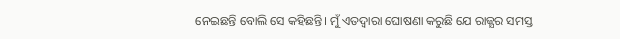ନେଇଛନ୍ତି ବୋଲି ସେ କହିଛନ୍ତି। ମୁଁ ଏତଦ୍ବାରା ଘୋଷଣା କରୁଛି ଯେ ରାଜ୍ଯର ସମସ୍ତ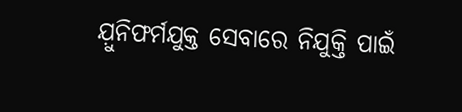ଯ଼ୁନିଫର୍ମଯୁକ୍ତ ସେବାରେ ନିଯୁକ୍ତି ପାଇଁ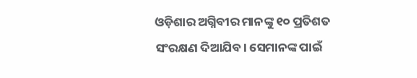ଓଡ଼ିଶାର ଅଗ୍ନିବୀର ମାନଙ୍କୁ ୧୦ ପ୍ରତିଶତ ସଂରକ୍ଷଣ ଦିଆଯିବ। ସେମାନଙ୍କ ପାଇଁ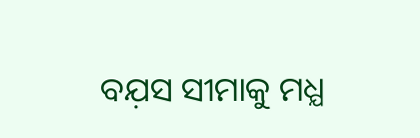ବଯ଼ସ ସୀମାକୁ ମଧ୍ଯ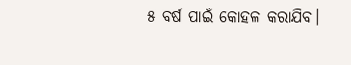୫ ବର୍ଷ ପାଇଁ କୋହଳ କରାଯିବ।